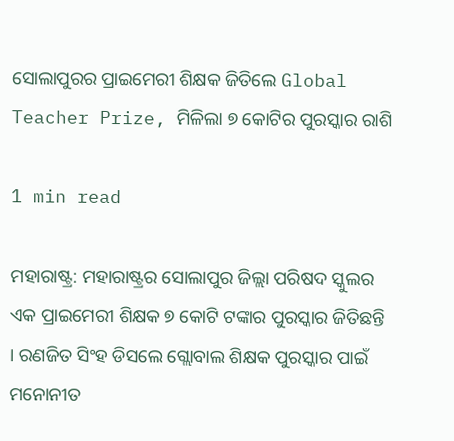ସୋଲାପୁରର ପ୍ରାଇମେରୀ ଶିକ୍ଷକ ଜିତିଲେ Global Teacher Prize, ମିଳିଲା ୭ କୋଟିର ପୁରସ୍କାର ରାଶି

1 min read

ମହାରାଷ୍ଟ୍ର: ମହାରାଷ୍ଟ୍ରର ସୋଲାପୁର ଜିଲ୍ଲା ପରିଷଦ ସ୍କୁଲର ଏକ ପ୍ରାଇମେରୀ ଶିକ୍ଷକ ୭ କୋଟି ଟଙ୍କାର ପୁରସ୍କାର ଜିତିଛନ୍ତି । ରଣଜିତ ସିଂହ ଡିସଲେ ଗ୍ଲୋବାଲ ଶିକ୍ଷକ ପୁରସ୍କାର ପାଇଁ ମନୋନୀତ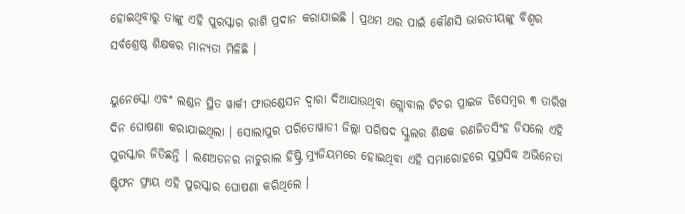ହୋଇଥିବାରୁ ତାଙ୍କୁ ଏହି ପୁରସ୍କାର ରାଶି ପ୍ରଦାନ କରାଯାଇଛି । ପ୍ରଥମ ଥର ପାଇଁ କୌଣସି ଭାରତୀୟଙ୍କୁ ବିଶ୍ୱର ସର୍ବଶ୍ରେଷ୍ଠ ଶିକ୍ଷକର ମାନ୍ୟତା ମିଳିଛି ।

ୟୁନେସ୍କୋ ଏବଂ ଲଣ୍ଡନ ସ୍ଥିତ ୱାର୍କୀ ଫାଉଣ୍ଡେସନ ଦ୍ୱାରା ଦିଆଯାଉଥିବା ଗ୍ଲୋବାଲ ଟିଚର ପ୍ରାଇଜ ଡିସେମ୍ବର ୩ ତାରିଖ ଦିନ ଘୋଷଣା କରାଯାଇଥିଲା । ସୋଲାପୁର ପରିତୋୱାଡୀ ଜିଲ୍ଲା ପରିଷଦ ସ୍କୁଲର ଶିକ୍ଷକ ରଣଜିତସିଂହ ଡିସଲେ ଏହି ପୁରସ୍କାର ଜିତିଛନ୍ତି । ଲଣଅଡନର ନାଚୁରାଲ ହିଷ୍ଟ୍ରି ମ୍ୟୁଜିୟମରେ ହୋଇଥିବା ଏହି ସମାରୋହରେ ସୁପ୍ରସିଦ୍ଧ ଅଭିନେତା ଷ୍ଟିଫନ ଫ୍ରାୟ ଏହି ପୁରସ୍କାର ଘୋଷଣା କରିଥିଲେ ।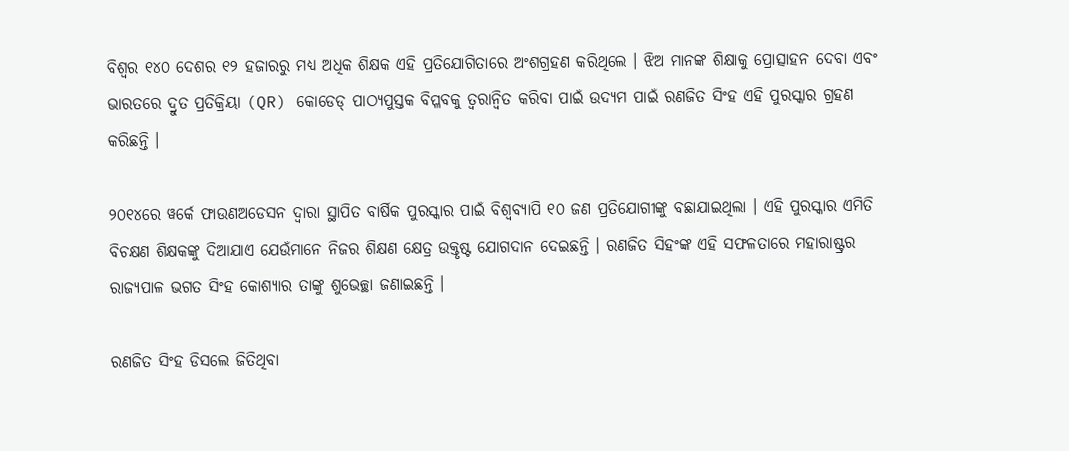ବିଶ୍ୱର ୧୪୦ ଦେଶର ୧୨ ହଜାରରୁ ମଧ୍ୟ ଅଧିକ ଶିକ୍ଷକ ଏହି ପ୍ରତିଯୋଗିତାରେ ଅଂଶଗ୍ରହଣ କରିଥିଲେ । ଝିଅ ମାନଙ୍କ ଶିକ୍ଷାକୁ ପ୍ରୋତ୍ସାହନ ଦେବା ଏବଂ ଭାରତରେ ଦ୍ରୁତ ପ୍ରତିକ୍ରିୟା (QR) କୋଡେଡ୍ ପାଠ୍ୟପୁସ୍ତକ ବିପ୍ଳବକୁ ତ୍ୱରାନ୍ୱିତ କରିବା ପାଇଁ ଉଦ୍ୟମ ପାଇଁ ରଣଜିତ ସିଂହ ଏହି ପୁରସ୍କାର ଗ୍ରହଣ କରିଛନ୍ତି ।

୨୦୧୪ରେ ୱର୍କେ ଫାଉଣଅଡେସନ ଦ୍ୱାରା ସ୍ଥାପିତ ବାର୍ଷିକ ପୁରସ୍କାର ପାଇଁ ବିଶ୍ୱବ୍ୟାପି ୧୦ ଜଣ ପ୍ରତିଯୋଗୀଙ୍କୁ ବଛାଯାଇଥିଲା । ଏହି ପୁରସ୍କାର ଏମିତି ବିଚକ୍ଷଣ ଶିକ୍ଷକଙ୍କୁ ଦିଆଯାଏ ଯେଉଁମାନେ ନିଜର ଶିକ୍ଷଣ କ୍ଷେତ୍ର ଉକ୍ତୃଷ୍ଟ ଯୋଗଦାନ ଦେଇଛନ୍ତି । ରଣଜିତ ସିହଂଙ୍କ ଏହି ସଫଳତାରେ ମହାରାଷ୍ଟ୍ରର ରାଜ୍ୟପାଳ ଭଗତ ସିଂହ କୋଶ୍ୟାର ତାଙ୍କୁ ଶୁଭେଚ୍ଛା ଜଣାଇଛନ୍ତି ।

ରଣଜିତ ସିଂହ ଡିସଲେ ଜିତିଥିବା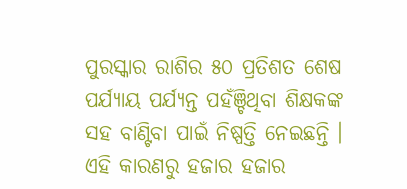ପୁରସ୍କାର ରାଶିର ୫୦ ପ୍ରତିଶତ ଶେଷ ପର୍ଯ୍ୟାୟ ପର୍ଯ୍ୟନ୍ତ ପହଁଞ୍ଚିଥିବା ଶିକ୍ଷକଙ୍କ ସହ ବାଣ୍ଟିବା ପାଇଁ ନିଷ୍ପତ୍ତି ନେଇଛନ୍ତି । ଏହି କାରଣରୁ ହଜାର ହଜାର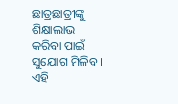ଛାତ୍ରଛାତ୍ରୀଙ୍କୁ ଶିକ୍ଷାଲାଭ କରିବା ପାଇଁ ସୁଯୋଗ ମିଳିବ । ଏହି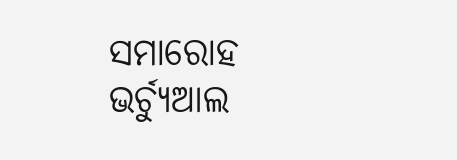ସମାରୋହ ଭର୍ଚ୍ୟୁଆଲ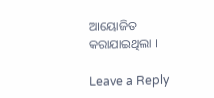ଆୟୋଜିତ କରାଯାଇଥିଲା ।

Leave a Reply